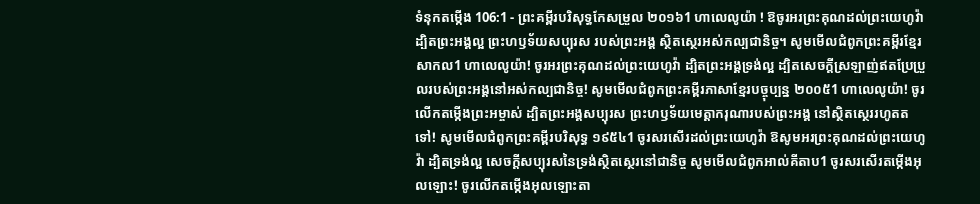ទំនុកតម្កើង 106:1 - ព្រះគម្ពីរបរិសុទ្ធកែសម្រួល ២០១៦1 ហាលេលូយ៉ា ! ឱចូរអរព្រះគុណដល់ព្រះយេហូវ៉ា ដ្បិតព្រះអង្គល្អ ព្រះហឫទ័យសប្បុរស របស់ព្រះអង្គ ស្ថិតស្ថេរអស់កល្បជានិច្ច។ សូមមើលជំពូកព្រះគម្ពីរខ្មែរសាកល1 ហាលេលូយ៉ា! ចូរអរព្រះគុណដល់ព្រះយេហូវ៉ា ដ្បិតព្រះអង្គទ្រង់ល្អ ដ្បិតសេចក្ដីស្រឡាញ់ឥតប្រែប្រួលរបស់ព្រះអង្គនៅអស់កល្បជានិច្ច! សូមមើលជំពូកព្រះគម្ពីរភាសាខ្មែរបច្ចុប្បន្ន ២០០៥1 ហាលេលូយ៉ា! ចូរលើកតម្កើងព្រះអម្ចាស់ ដ្បិតព្រះអង្គសប្បុរស ព្រះហឫទ័យមេត្តាករុណារបស់ព្រះអង្គ នៅស្ថិតស្ថេររហូតតទៅ! សូមមើលជំពូកព្រះគម្ពីរបរិសុទ្ធ ១៩៥៤1 ចូរសរសើរដល់ព្រះយេហូវ៉ា ឱសូមអរព្រះគុណដល់ព្រះយេហូវ៉ា ដ្បិតទ្រង់ល្អ សេចក្ដីសប្បុរសនៃទ្រង់ស្ថិតស្ថេរនៅជានិច្ច សូមមើលជំពូកអាល់គីតាប1 ចូរសរសើរតម្កើងអុលឡោះ! ចូរលើកតម្កើងអុលឡោះតា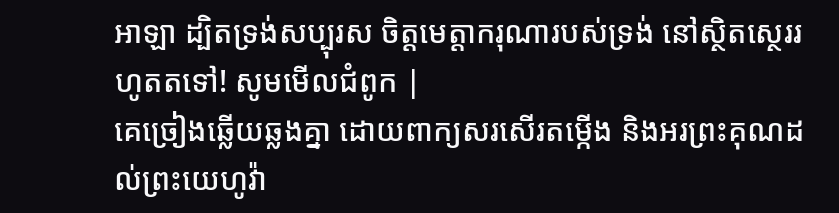អាឡា ដ្បិតទ្រង់សប្បុរស ចិត្តមេត្តាករុណារបស់ទ្រង់ នៅស្ថិតស្ថេររហូតតទៅ! សូមមើលជំពូក |
គេច្រៀងឆ្លើយឆ្លងគ្នា ដោយពាក្យសរសើរតម្កើង និងអរព្រះគុណដល់ព្រះយេហូវ៉ា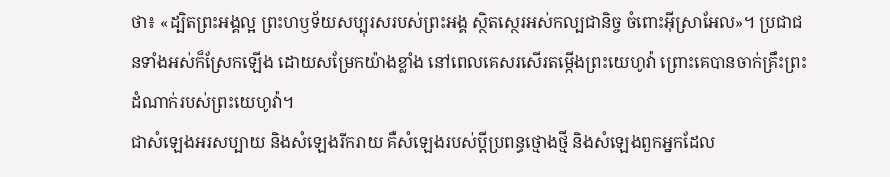ថា៖ «ដ្បិតព្រះអង្គល្អ ព្រះហឫទ័យសប្បុរសរបស់ព្រះអង្គ ស្ថិតស្ថេរអស់កល្បជានិច្ច ចំពោះអ៊ីស្រាអែល»។ ប្រជាជនទាំងអស់ក៏ស្រែកឡើង ដោយសម្រែកយ៉ាងខ្លាំង នៅពេលគេសរសើរតម្កើងព្រះយេហូវ៉ា ព្រោះគេបានចាក់គ្រឹះព្រះដំណាក់របស់ព្រះយេហូវ៉ា។
ជាសំឡេងអរសប្បាយ និងសំឡេងរីករាយ គឺសំឡេងរបស់ប្ដីប្រពន្ធថ្មោងថ្មី និងសំឡេងពួកអ្នកដែល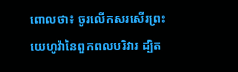ពោលថា៖ ចូរលើកសរសើរព្រះយេហូវ៉ានៃពួកពលបរិវារ ដ្បិត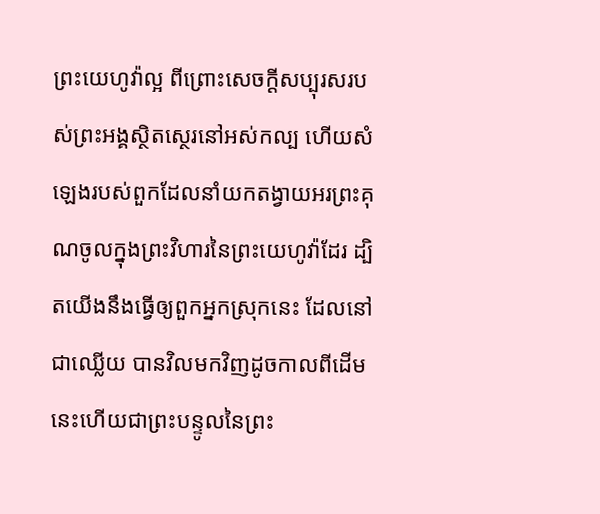ព្រះយេហូវ៉ាល្អ ពីព្រោះសេចក្ដីសប្បុរសរបស់ព្រះអង្គស្ថិតស្ថេរនៅអស់កល្ប ហើយសំឡេងរបស់ពួកដែលនាំយកតង្វាយអរព្រះគុណចូលក្នុងព្រះវិហារនៃព្រះយេហូវ៉ាដែរ ដ្បិតយើងនឹងធ្វើឲ្យពួកអ្នកស្រុកនេះ ដែលនៅជាឈ្លើយ បានវិលមកវិញដូចកាលពីដើម នេះហើយជាព្រះបន្ទូលនៃព្រះ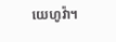យេហូវ៉ា។